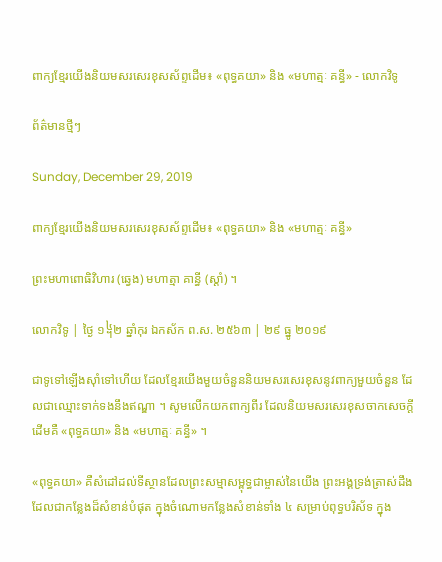ពាក្យខ្មែរយើងនិយមសរសេរខុសស័ព្ទដើម៖ «ពុទ្ធគយា» និង «មហាត្មៈ គន្ធី» - លោកវិទូ

ព័ត៌មានថ្មីៗ

Sunday, December 29, 2019

ពាក្យខ្មែរយើងនិយមសរសេរខុសស័ព្ទដើម៖ «ពុទ្ធគយា» និង «មហាត្មៈ គន្ធី»

ព្រះមហាពោធិវិហារ (ឆ្វេង) មហាត្មា គាន្ធី (ស្ដាំ) ។

លោកវិទូ | ថ្ងៃ ១᧤២ ឆ្នាំកុរ ឯកស័ក ព.ស. ២៥៦៣ | ២៩ ធ្នូ ២០១៩

ជាទូទៅឡើងស៊ាំទៅហើយ ដែលខ្មែរយើងមួយចំនួននិយមសរសេរខុសនូវពាក្យមួយចំនួន ដែលជាឈ្មោះទាក់ទងនឹងឥណ្ឌា ។ សូមលើកយកពាក្យពីរ ដែលនិយមសរសេរខុសចាកសេចក្តីដើមគឺ «ពុទ្ធគយា» និង «មហាត្មៈ គន្ធី» ។

«ពុទ្ធគយា» គឺសំដៅដល់ទីស្ថានដែលព្រះសម្មាសម្ពុទ្ធជាម្ចាស់នៃយើង ព្រះអង្គទ្រង់ត្រាស់ដឹង ដែលជាកន្លែងដ៏សំខាន់បំផុត ក្នុងចំណោមកន្លែងសំខាន់ទាំង ៤ សម្រាប់ពុទ្ធបរិស័ទ ក្នុង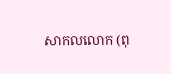សាកលលោក (ពុ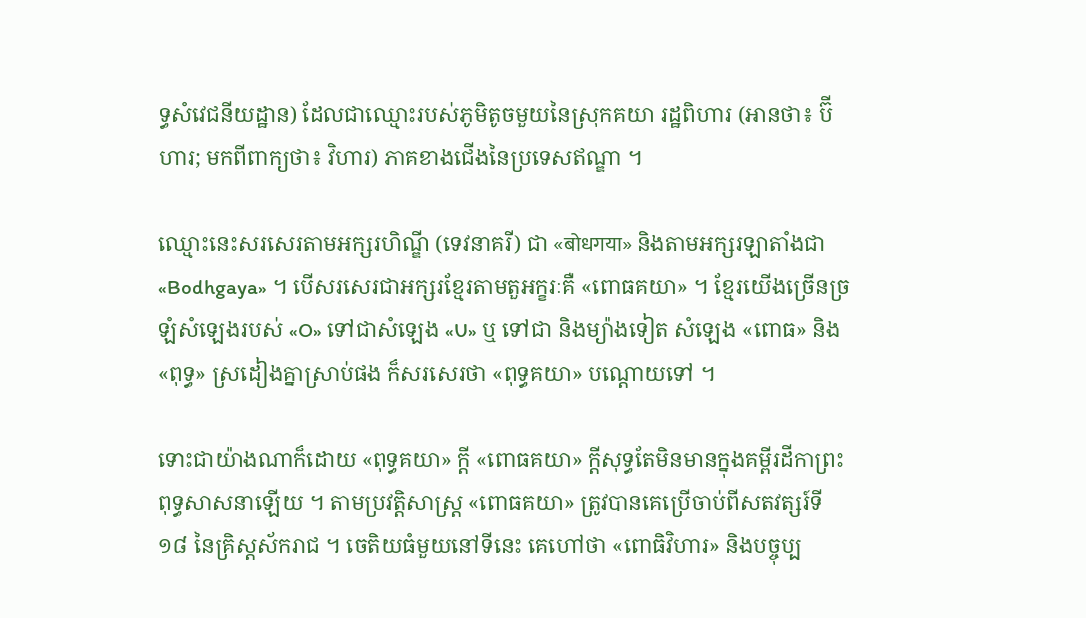ទ្ធសំវេជនីយដ្ឋាន) ដែលជាឈ្មោះរបស់ភូមិតូចមួយនៃស្រុកគយា រដ្ឋពិហារ (អានថា៖ ប៊ីហារ; មកពីពាក្យថា៖ វិហារ) ភាគខាងជើងនៃប្រទេសឥណ្ឌា ។

ឈ្មោះនេះសរសេរតាមអក្សរហិណ្ឌី (ទេវនាគរី) ជា «बोधगया» និងតាមអក្សរឡាតាំងជា «Bodhgaya» ។ បើសរសេរជាអក្សរខ្មែរតាមតួអក្ខរៈគឺ «ពោធគយា» ។ ខ្មែរយើងច្រើនច្រឡំសំឡេងរបស់ «O» ទៅជាសំឡេង «U» ឬ ទៅជា និងម្យ៉ាងទៀត សំឡេង «ពោធ» និង «ពុទ្ធ» ស្រដៀងគ្នាស្រាប់ផង ក៏សរសេរថា «ពុទ្ធគយា» បណ្ដោយទៅ ។

ទោះជាយ៉ាងណាក៏ដោយ «ពុទ្ធគយា» ក្តី «ពោធគយា» ក្តីសុទ្ធតែមិនមានក្នុងគម្ពីរដីកាព្រះពុទ្ធសាសនាឡើយ ។ តាមប្រវត្តិសាស្ត្រ «ពោធគយា» ត្រូវបានគេប្រើចាប់ពីសតវត្សរ៍ទី ១៨ នៃគ្រិស្តស័ករាជ ។ ចេតិយធំមួយនៅទីនេះ គេហៅថា «ពោធិវិហារ» និងបច្ចុប្ប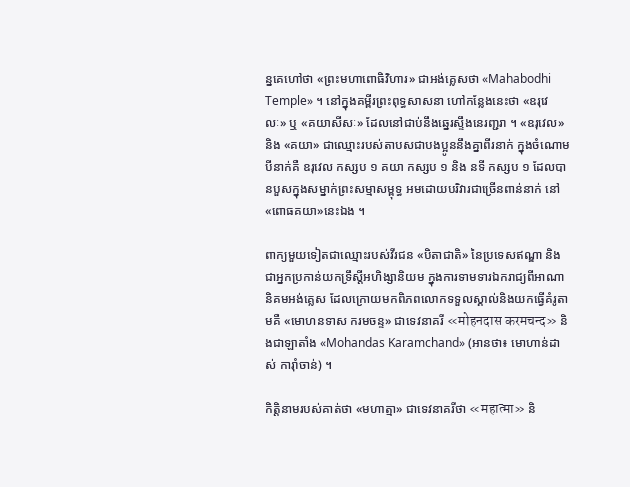ន្នគេហៅថា «ព្រះមហាពោធិវិហារ» ជាអង់គ្លេសថា «Mahabodhi Temple» ។ នៅក្នុងគម្ពីរព្រះពុទ្ធសាសនា ហៅកន្លែងនេះថា «ឧរុវេលៈ» ឬ «គយាសីសៈ» ដែលនៅជាប់នឹងឆ្នេរស្ទឹងនេរញ្ជរា ។ «ឧរុវេល» និង «គយា» ជាឈ្មោះរបស់តាបសជាបងប្អូននឹងគ្នាពីរនាក់ ក្នុងចំណោមបីនាក់គឺ ឧរុវេល កស្សប ១ គយា កស្សប ១ និង នទី កស្សប ១ ដែលបានបួសក្នុងសម្នាក់ព្រះសម្មាសម្ពុទ្ធ អមដោយបរិវារជាច្រើនពាន់នាក់ នៅ«ពោធគយា»នេះឯង ។

ពាក្យមួយទៀតជាឈ្មោះរបស់វីរជន «បិតាជាតិ» នៃប្រទេសឥណ្ឌា និងជាអ្នកប្រកាន់យកទ្រឹស្ដីអហិង្សានិយម ក្នុងការទាមទារឯករាជ្យពីអាណានិគមអង់គ្លេស ដែលក្រោយមកពិភពលោកទទួលស្គាល់និងយកធ្វើគំរូតាមគឺ «មោហនទាស ករមចន្ទ» ជាទេវនាគរី «मोहनदास करमचन्द» និងជាឡាតាំង «Mohandas Karamchand» (អានថា៖ មោហាន់ដាស់ ការ៉ាំចាន់) ។

កិត្តិនាមរបស់គាត់ថា «មហាត្មា» ជាទេវនាគរីថា «महात्मा» និ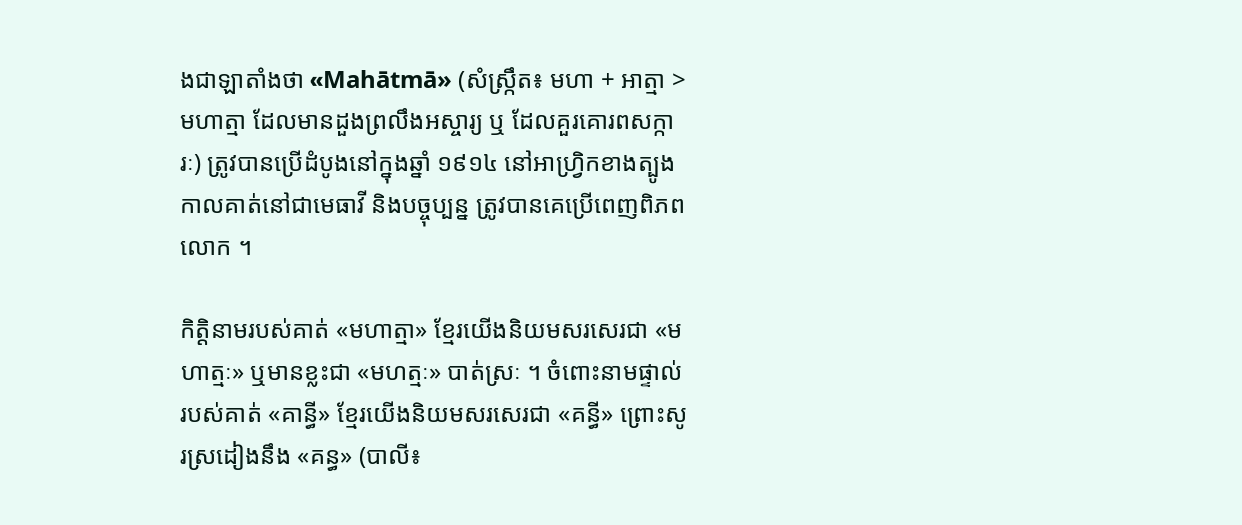ងជាឡាតាំងថា «Mahātmā» (សំស្ក្រឹត៖ មហា + អាត្មា > មហាត្មា ដែលមានដួងព្រលឹងអស្ចារ្យ ឬ ដែលគួរគោរពសក្ការៈ) ត្រូវបានប្រើដំបូងនៅក្នុងឆ្នាំ ១៩១៤ នៅអាហ្វ្រិកខាងត្បូងកាលគាត់នៅជាមេធាវី និងបច្ចុប្បន្ន ត្រូវបានគេប្រើពេញពិភពលោក ។

កិត្តិនាមរបស់គាត់ «មហាត្មា» ខ្មែរយើងនិយមសរសេរជា «មហាត្មៈ» ឬមានខ្លះជា «មហត្មៈ» បាត់ស្រៈ ។ ចំពោះនាមផ្ទាល់របស់គាត់ «គាន្ធី» ខ្មែរយើងនិយមសរសេរជា «គន្ធី» ព្រោះសូរស្រដៀងនឹង «គន្ធ» (បាលី៖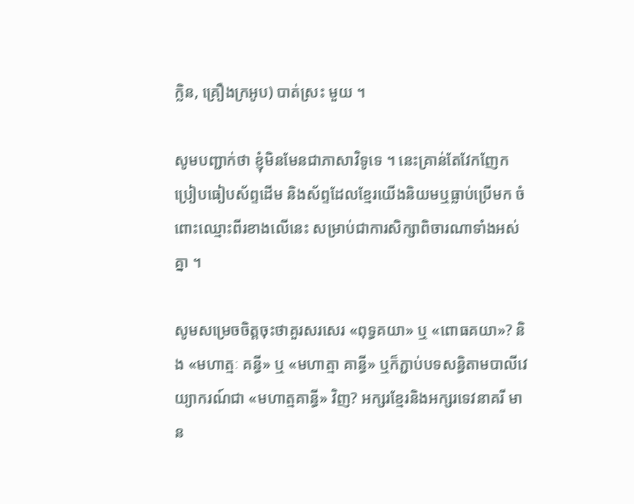ក្លិន, គ្រឿងក្រអូប) បាត់ស្រះ មួយ ។

សូមបញ្ជាក់ថា ខ្ញុំមិនមែនជាភាសាវិទូទេ ។ នេះគ្រាន់តែវែកញែកប្រៀបធៀបស័ព្ទដើម និងស័ព្ទដែលខ្មែរយើងនិយមឬធ្លាប់ប្រើមក ចំពោះឈ្មោះពីរខាងលើនេះ សម្រាប់ជាការសិក្សាពិចារណាទាំងអស់គ្នា ។

សូមសម្រេចចិត្តចុះថាគួរសរសេរ «ពុទ្ធគយា» ឬ «ពោធគយា»? និង «មហាត្មៈ គន្ធី» ឬ «មហាត្មា គាន្ធី» ឬក៏ភ្ជាប់បទសន្ធិតាមបាលីវេយ្យាករណ៍ជា «មហាត្មគាន្ធី» វិញ? អក្សរខ្មែរនិងអក្សរទេវនាគរី មាន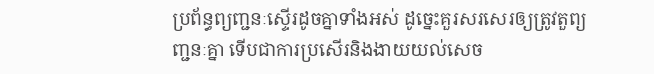ប្រព័ន្ធព្យញ្ជនៈស្ទើរដូចគ្នាទាំងអស់ ដូច្នេះគួរសរសេរឲ្យត្រូវតួព្យញ្ជនៈគ្នា ទើបជាការប្រសើរនិងងាយយល់សេច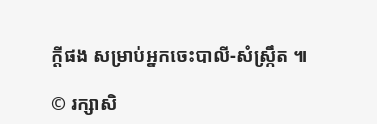ក្តីផង សម្រាប់អ្នកចេះបាលី-សំស្ក្រឹត ៕

© រក្សាសិ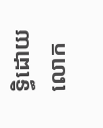ទ្ធិដោយលោក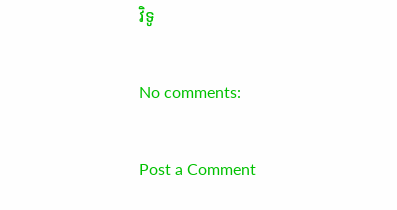វិទូ

No comments:

Post a Comment